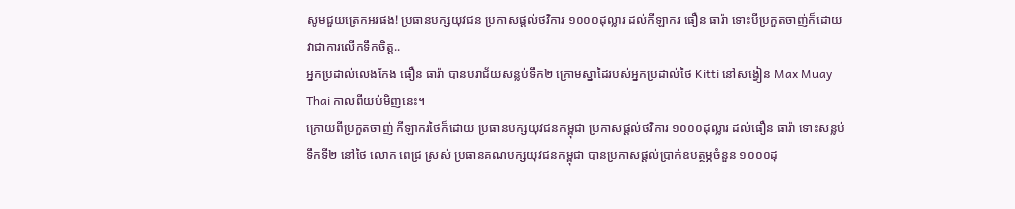សូមជួយត្រេកអរផង! ប្រធានបក្សយុវជន ប្រកាសផ្តល់ថវិការ ១០០០ដុល្លារ ដល់កីឡាករ ធឿន ធារ៉ា ទោះបីប្រកួតចាញ់ក៏ដោយ វាជាការលើកទឹកចិត្ត..
អ្នកប្រដាល់លេងកែង ធឿន ធារ៉ា បានបរាជ័យសន្លប់ទឹក២ ក្រោមស្នាដៃរបស់អ្នកប្រដាល់ថៃ Kitti នៅសង្វៀន Max Muay Thai កាលពីយប់មិញនេះ។
ក្រោយពីប្រកួតចាញ់ កីឡាករថៃក៏ដោយ ប្រធានបក្សយុវជនកម្ពុជា ប្រកាសផ្ដល់ថវិការ ១០០០ដុល្លារ ដល់ធឿន ធារ៉ា ទោះសន្លប់ទឹកទី២ នៅថៃ លោក ពេជ្រ ស្រស់ ប្រធានគណបក្សយុវជនកម្ពុជា បានប្រកាសផ្ដល់ប្រាក់ឧបត្ថម្ភចំនួន ១០០០ដុ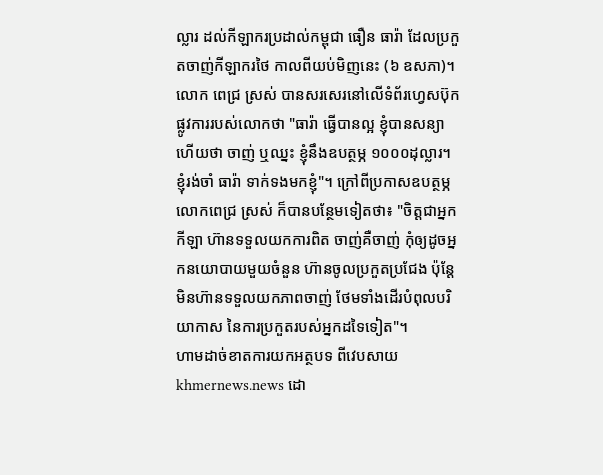ល្លារ ដល់កីឡាករប្រដាល់កម្ពុជា ធឿន ធារ៉ា ដែលប្រកួតចាញ់កីឡាករថៃ កាលពីយប់មិញនេះ (៦ ឧសភា)។ លោក ពេជ្រ ស្រស់ បានសរសេរនៅលើទំព័រហ្វេសប៊ុកផ្លូវការរបស់លោកថា "ធារ៉ា ធ្វើបានល្អ ខ្ញុំបានសន្យាហើយថា ចាញ់ ឬឈ្នះ ខ្ញុំនឹងឧបត្ថម្ភ ១០០០ដុល្លារ។ ខ្ញុំរង់ចាំ ធារ៉ា ទាក់ទងមកខ្ញុំ"។ ក្រៅពីប្រកាសឧបត្ថម្ភ លោកពេជ្រ ស្រស់ ក៏បានបន្ថែមទៀតថា៖ "ចិត្តជាអ្នកកីឡា ហ៊ានទទួលយកការពិត ចាញ់គឺចាញ់ កុំឲ្យដូចអ្នកនយោបាយមួយចំនួន ហ៊ានចូលប្រកួតប្រជែង ប៉ុន្តែមិនហ៊ានទទួលយកភាពចាញ់ ថែមទាំងដើរបំពុលបរិយាកាស នៃការប្រកួតរបស់អ្នកដទៃទៀត"។
ហាមដាច់ខាតការយកអត្ថបទ ពីវេបសាយ khmernews.news ដោ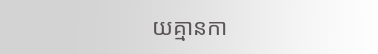យគ្មានកា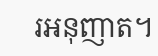រអនុញាត។